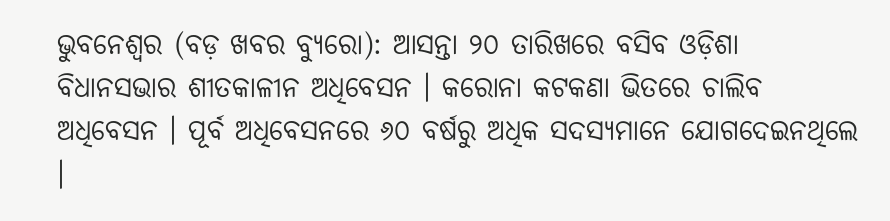ଭୁବନେଶ୍ୱର (ବଡ଼ ଖବର ବ୍ୟୁରୋ): ଆସନ୍ତା ୨୦ ତାରିଖରେ ବସିବ ଓଡ଼ିଶା ବିଧାନସଭାର ଶୀତକାଳୀନ ଅଧିବେସନ । କରୋନା କଟକଣା ଭିତରେ ଚାଲିବ ଅଧିବେସନ । ପୂର୍ବ ଅଧିବେସନରେ ୬୦ ବର୍ଷରୁ ଅଧିକ ସଦସ୍ୟମାନେ ଯୋଗଦେଇନଥିଲେ ।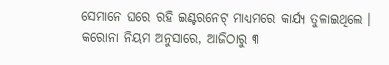ସେମାନେ ଘରେ ରହି ଇଣ୍ଟରନେଟ୍ ମାଧ୍ୟମରେ କାର୍ଯ୍ୟ ତୁଳାଇଥିଲେ ।
କରୋନା ନିୟମ ଅନୁସାରେ, ଆଜିଠାରୁ ୩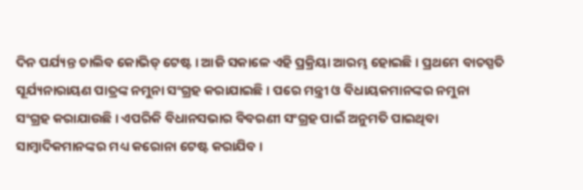ଦିନ ପର୍ଯ୍ୟନ୍ତ ଚାଲିବ କୋଭିଡ୍ ଟେଷ୍ଟ । ଆଜି ସକାଳେ ଏହି ପ୍ରକ୍ରିୟା ଆରମ୍ଭ ହୋଇଛି । ପ୍ରଥମେ ବାଚସ୍ପତି ସୂର୍ଯ୍ୟନାରାୟଣ ପାତ୍ରଙ୍କ ନମୁନା ସଂଗ୍ରହ କରାଯାଇଛି । ପରେ ମନ୍ତ୍ରୀ ଓ ବିଧାୟକମାନଙ୍କର ନମୁନା ସଂଗ୍ରହ କରାଯାଉଛି । ଏପରିକି ବିଧାନସଭାର ବିବରଣୀ ସଂଗ୍ରହ ପାଇଁ ଅନୁମତି ପାଇଥିବା ସାମ୍ବାଦିକମାନଙ୍କର ମଧ୍ୟ କରୋନା ଟେଷ୍ଟ କରାଯିବ ।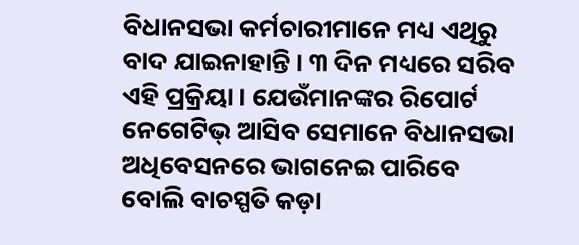ବିଧାନସଭା କର୍ମଚାରୀମାନେ ମଧ୍ୟ ଏଥିରୁ ବାଦ ଯାଇନାହାନ୍ତି । ୩ ଦିନ ମଧ୍ୟରେ ସରିବ ଏହି ପ୍ରକ୍ରିୟା । ଯେଉଁମାନଙ୍କର ରିପୋର୍ଟ ନେଗେଟିଭ୍ ଆସିବ ସେମାନେ ବିଧାନସଭା ଅଧିବେସନରେ ଭାଗନେଇ ପାରିବେ ବୋଲି ବାଚସ୍ପତି କଡ଼ା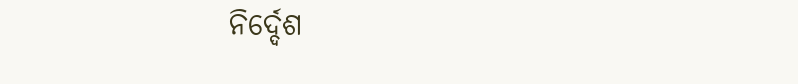ନିର୍ଦ୍ଦେଶ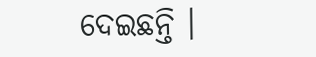ଦେଇଛନ୍ତି ।